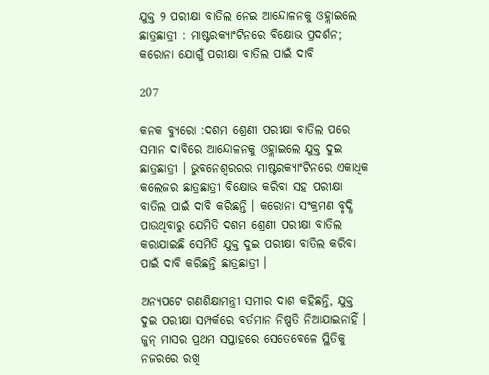ଯୁକ୍ତ ୨ ପରୀକ୍ଷା ବାତିଲ ନେଇ ଆନ୍ଦୋଳନକୁ ଓହ୍ଲାଇଲେ ଛାତ୍ରଛାତ୍ରୀ : ମାଷ୍ଟରକ୍ୟାଂଟିନରେ ବିକ୍ଷୋଭ ପ୍ରଦର୍ଶନ; କରୋନା ଯୋଗୁଁ ପରୀକ୍ଷା ବାତିଲ ପାଇଁ ଦାବି

207

କନକ ବ୍ୟୁରୋ :ଦଶମ ଶ୍ରେଣୀ ପରୀକ୍ଷା ବାତିଲ ପରେ ସମାନ ଦାବିରେ ଆନ୍ଦୋଳନକୁ ଓହ୍ଲାଇଲେ ଯୁକ୍ତ ଦୁଇ ଛାତ୍ରଛାତ୍ରୀ । ଭୁବନେଶ୍ୱରରର ମାଷ୍ଟରକ୍ୟାଂଟିନରେ ଏକାଧିକ କଲେଜର ଛାତ୍ରଛାତ୍ରୀ ବିକ୍ଷୋଭ କରିବା ସହ ପରୀକ୍ଷା ବାତିଲ ପାଇଁ ଦାବି କରିଛନ୍ତି । କରୋନା ସଂକ୍ରମଣ ବୃଦ୍ଧି ପାଉଥିବାରୁ ଯେମିତି ଦଶମ ଶ୍ରେଣୀ ପରୀକ୍ଷା ବାତିଲ କରାଯାଇଛି ସେମିତି ଯୁକ୍ତ ଦୁଇ ପରୀକ୍ଷା ବାତିଲ କରିବା ପାଇଁ ଦାବି କରିଛନ୍ତି ଛାତ୍ରଛାତ୍ରୀ ।

ଅନ୍ୟପଟେ ଗଣଶିକ୍ଷାମନ୍ତ୍ରୀ ସମୀର ଦାଶ କହିଛନ୍ତି, ଯୁକ୍ତ ଦୁଇ ପରୀକ୍ଷା ସମ୍ପର୍କରେ ବର୍ତମାନ ନିଷ୍ପତି ନିଆଯାଇନାହିଁ । ଜୁନ୍ ମାସର ପ୍ରଥମ ସପ୍ତାହରେ ସେତେବେଳେ ସ୍ଥିତିକୁ ନଜରରେ ରଖି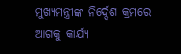ମୁଖ୍ୟମନ୍ତ୍ରୀଙ୍କ ନିର୍ଦ୍ଦେଶ କ୍ରମରେ ଆଗକୁ କାର୍ଯ୍ୟ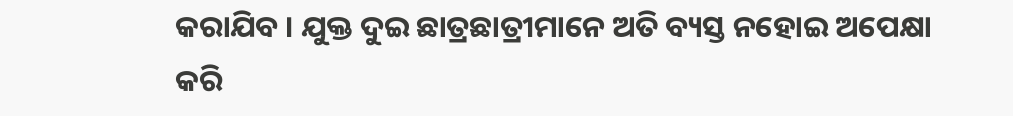କରାଯିବ । ଯୁକ୍ତ ଦୁଇ ଛାତ୍ରଛାତ୍ରୀମାନେ ଅତି ବ୍ୟସ୍ତ ନହୋଇ ଅପେକ୍ଷା କରି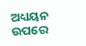ଅଧ୍ୟୟନ ଉପରେ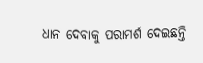ଧାନ ଦେବାକୁ ପରାମର୍ଶ ଦେଇଛନ୍ତି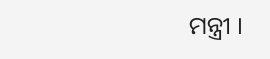ମନ୍ତ୍ରୀ ।